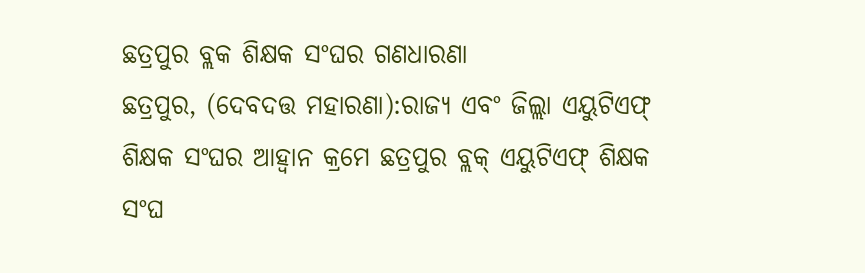ଛତ୍ରପୁର ବ୍ଲକ ଶିକ୍ଷକ ସଂଘର ଗଣଧାରଣା
ଛତ୍ରପୁର, (ଦେବଦତ୍ତ ମହାରଣା):ରାଜ୍ୟ ଏବଂ ଜିଲ୍ଲା ଏୟୁଟିଏଫ୍ ଶିକ୍ଷକ ସଂଘର ଆହ୍ଵାନ କ୍ରମେ ଛତ୍ରପୁର ବ୍ଲକ୍ ଏୟୁଟିଏଫ୍ ଶିକ୍ଷକ ସଂଘ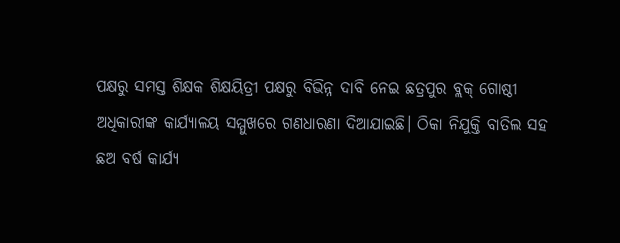ପକ୍ଷରୁ ସମସ୍ତ ଶିକ୍ଷକ ଶିକ୍ଷୟିତ୍ରୀ ପକ୍ଷରୁ ବିଭିନ୍ନ ଦାବି ନେଇ ଛତ୍ରପୁର ବ୍ଲକ୍ ଗୋଷ୍ଠୀ ଅଧିକାରୀଙ୍କ କାର୍ଯ୍ୟାଳୟ ସମ୍ମୁଖରେ ଗଣଧାରଣା ଦିଆଯାଇଛି। ଠିକା ନିଯୁକ୍ତି ବାତିଲ ସହ ଛଅ ବର୍ଷ କାର୍ଯ୍ୟ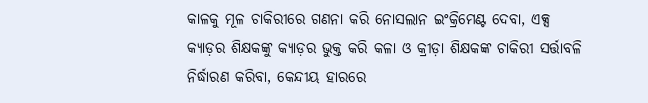କାଳକୁ ମୂଳ ଚାକିରୀରେ ଗଣନା କରି ନୋସଲାନ ଇଂକ୍ରିମେଣ୍ଟ ଦେବା, ଏକ୍ସ କ୍ୟାଡ଼ର ଶିକ୍ଷକଙ୍କୁ କ୍ୟାଡ଼ର ଭୁକ୍ତ କରି କଳା ଓ କ୍ରୀଡ଼ା ଶିକ୍ଷକଙ୍କ ଚାକିରୀ ସର୍ତ୍ତାବଳି ନିର୍ଦ୍ଧାରଣ କରିବା, କେନ୍ଦୀୟ ହାରରେ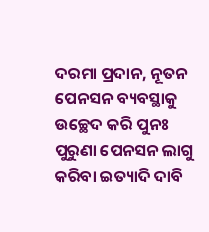ଦରମା ପ୍ରଦାନ, ନୂତନ ପେନସନ ବ୍ୟବସ୍ଥାକୁ ଉଚ୍ଛେଦ କରି ପୁନଃ ପୁରୁଣା ପେନସନ ଲାଗୁ କରିବା ଇତ୍ୟାଦି ଦାବି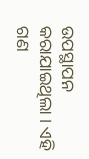ଉପସ୍ଥାପନ କରାଯାଇଥିଲା । ଏହି ଗଣ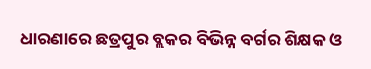ଧାରଣାରେ ଛତ୍ରପୁର ବ୍ଲକର ବିଭିନ୍ନ ବର୍ଗର ଶିକ୍ଷକ ଓ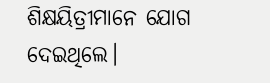ଶିକ୍ଷୟିତ୍ରୀମାନେ ଯୋଗ ଦେଇଥିଲେ।